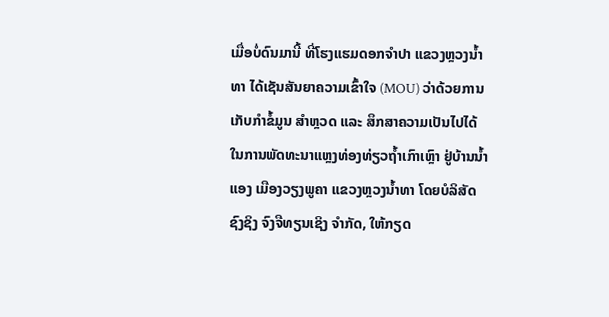ເມື່ອບໍ່ດົນມານີ້ ທີ່ໂຮງແຮມດອກຈຳປາ ແຂວງຫຼວງນໍ້າທາ ໄດ້ເຊັນສັນຍາຄວາມເຂົ້າໃຈ (MOU) ວ່າດ້ວຍການເກັບກໍາຂໍ້ມູນ ສຳຫຼວດ ແລະ ສຶກສາຄວາມເປັນໄປໄດ້ໃນການພັດທະນາແຫຼງທ່ອງທ່ຽວຖໍ້າເກົາເຫຼົາ ຢູ່ບ້ານນ້ຳແອງ ເມືອງວຽງພູຄາ ແຂວງຫຼວງນໍ້າທາ ໂດຍບໍລິສັດ ຊົງຊິງ ຈົງຈືທຽນເຊິງ ຈໍາກັດ, ໃຫ້ກຽດ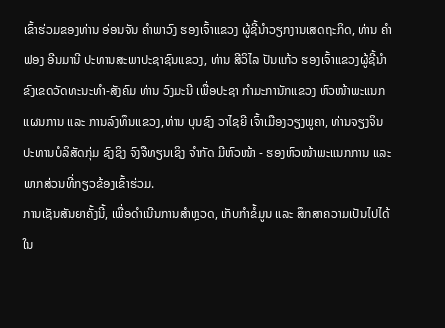ເຂົ້າຮ່ວມຂອງທ່ານ ອ່ອນຈັນ ຄໍາພາວົງ ຮອງເຈົ້າແຂວງ ຜູ້ຊີ້ນໍາວຽກງານເສດຖະກິດ, ທ່ານ ຄຳຟອງ ອີນມານີ ປະທານສະພາປະຊາຊົນແຂວງ, ທ່ານ ສີວິໄລ ປັນແກ້ວ ຮອງເຈົ້າແຂວງຜູ້ຊີ້ນຳຂົງເຂດວັດທະນະທຳ-ສັງຄົມ ທ່ານ ວົງມະນີ ເພື່ອປະຊາ ກໍາມະການັກແຂວງ ຫົວໜ້າພະແນກແຜນການ ແລະ ການລົງທຶນແຂວງ,ທ່ານ ບຸນຊົງ ວາໄຊຍີ ເຈົ້າເມືອງວຽງພູຄາ, ທ່ານຈຽງຈິນ ປະທານບໍລິສັດກຸ່ມ ຊົງຊິງ ຈົງຈືທຽນເຊິງ ຈໍາກັດ ມີຫົວໜ້າ - ຮອງຫົວໜ້າພະແນກການ ແລະ ພາກສ່ວນທີ່ກຽວຂ້ອງເຂົ້າຮ່ວມ.
ການເຊັນສັນຍາຄັ້ງນີ້, ເພື່ອດຳເນີນການສຳຫຼວດ, ເກັບກຳຂໍ້ມູນ ແລະ ສຶກສາຄວາມເປັນໄປໄດ້ ໃນ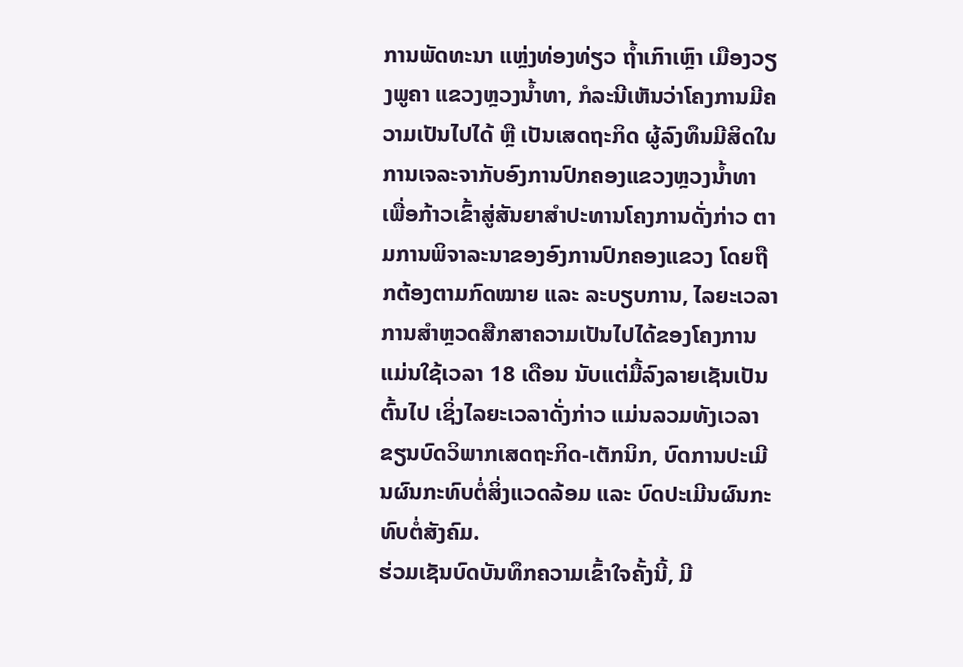ການພັດທະນາ ແຫຼ່ງທ່ອງທ່ຽວ ຖໍ້າເກົາເຫຼົາ ເມືອງວຽງພູຄາ ແຂວງຫຼວງນໍ້າທາ, ກໍລະນີເຫັນວ່າໂຄງການມີຄວາມເປັນໄປໄດ້ ຫຼື ເປັນເສດຖະກິດ ຜູ້ລົງທຶນມີສິດໃນການເຈລະຈາກັບອົງການປົກຄອງແຂວງຫຼວງນ້ຳທາ ເພື່ອກ້າວເຂົ້າສູ່ສັນຍາສຳປະທານໂຄງການດັ່ງກ່າວ ຕາມການພິຈາລະນາຂອງອົງການປົກຄອງແຂວງ ໂດຍຖືກຕ້ອງຕາມກົດໝາຍ ແລະ ລະບຽບການ, ໄລຍະເວລາການສຳຫຼວດສືກສາຄວາມເປັນໄປໄດ້ຂອງໂຄງການແມ່ນໃຊ້ເວລາ 18 ເດືອນ ນັບແຕ່ມື້ລົງລາຍເຊັນເປັນຕົ້ນໄປ ເຊິ່ງໄລຍະເວລາດັ່ງກ່າວ ແມ່ນລວມທັງເວລາຂຽນບົດວິພາກເສດຖະກິດ-ເຕັກນິກ, ບົດການປະເມີນຜົນກະທົບຕໍ່ສິ່ງແວດລ້ອມ ແລະ ບົດປະເມີນຜົນກະທົບຕໍ່ສັງຄົມ.
ຮ່ວມເຊັນບົດບັນທຶກຄວາມເຂົ້າໃຈຄັ້ງນີ້, ມີ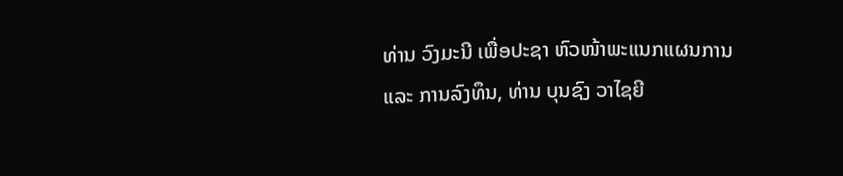ທ່ານ ວົງມະນີ ເພື່ອປະຊາ ຫົວໜ້າພະແນກແຜນການ ແລະ ການລົງທຶນ, ທ່ານ ບຸນຊົງ ວາໄຊຍີ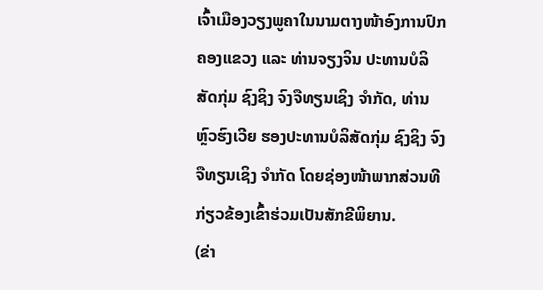ເຈົ້າເມືອງວຽງພູຄາໃນນາມຕາງໜ້າອົງການປົກຄອງແຂວງ ແລະ ທ່ານຈຽງຈິນ ປະທານບໍລິສັດກຸ່ມ ຊົງຊິງ ຈົງຈືທຽນເຊິງ ຈໍາກັດ, ທ່ານ ຫຼົວຮົງເວີຍ ຮອງປະທານບໍລິສັດກຸ່ມ ຊົງຊິງ ຈົງຈືທຽນເຊິງ ຈໍາກັດ ໂດຍຊ່ອງໜ້າພາກສ່ວນທີກ່ຽວຂ້ອງເຂົ້າຮ່ວມເປັນສັກຂີພິຍານ.
(ຂ່າ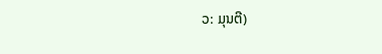ວ: ມຸນຕີ)